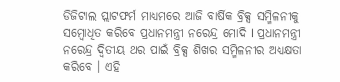ଡିଜିଟାଲ ପ୍ଲାଟଫର୍ମ ମାଧ୍ୟମରେ ଆଜି ବାର୍ଷିକ ବ୍ରିକ୍ସ ସମ୍ମିଳନୀକୁ ସମ୍ବୋଧିତ କରିବେ ପ୍ରଧାନମନ୍ତ୍ରୀ ନରେନ୍ଦ୍ର ମୋଦି I ପ୍ରଧାନମନ୍ତ୍ରୀ ନରେନ୍ଦ୍ର ଦ୍ୱିତୀୟ ଥର ପାଇଁ ବ୍ରିକ୍ସ ଶିଖର ସମ୍ମିଳନୀର ଅଧ୍ୟକ୍ଷତା କରିବେ । ଏହି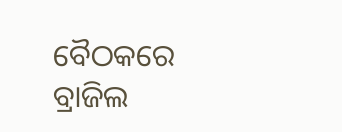ବୈଠକରେ ବ୍ରାଜିଲ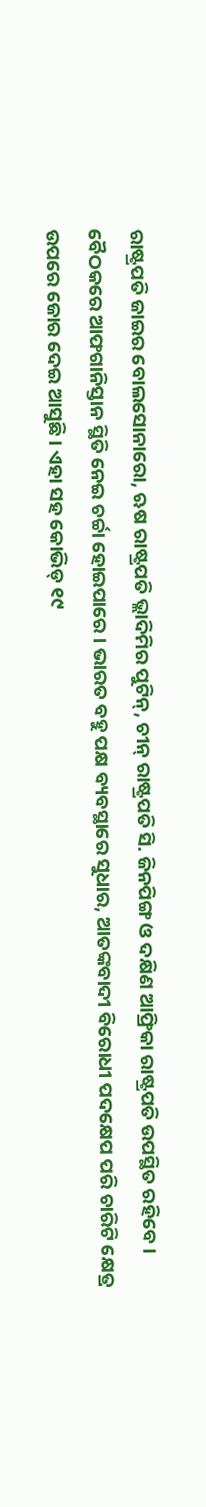ରାଷ୍ଟ୍ରପତି ଜାଇର ବୋଲସୋନାରୋ, ଋଷ ରାଷ୍ଟ୍ରପତି ଭ୍ଲାଦିମିର ପୁଟିନ୍, ଚୀନ୍ ରାଷ୍ଟ୍ରପତି ସି. ଜିନପିଙ୍ଗ ଓ ଦକ୍ଷିଣ ଆଫ୍ରିକା ରାଷ୍ଟ୍ରପତି ଉପସ୍ଥିତ ରହିବେ । ବୈଠକରେ ଆଫଗାନିସ୍ତାନ ସ୍ଥିତି ନେଇ ଚର୍ଚ୍ଚା ହୋଇପାରେ । ଭାରତ ବହୁ ପକ୍ଷ ବ୍ୟବସ୍ଥାରେ ସୁଧାର, ଆତଙ୍କବାଦୀ ବିରୋଧୀ ପଦକ୍ଷେପ ପରି ଚାରିଟି କ୍ଷେତ୍ର ଉପରେ ଜୋର ଦେଇ ଆସୁଛି । ଏହା ସହ କୋଭିଡ୍ ୧୯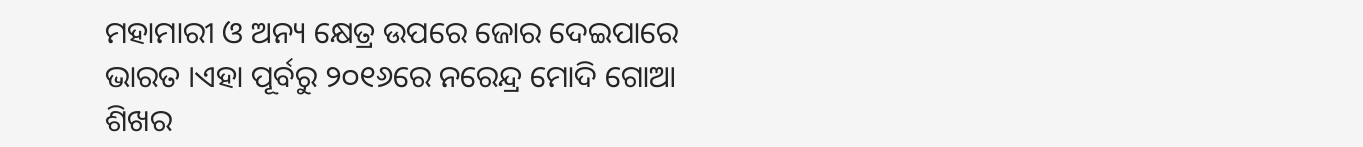ମହାମାରୀ ଓ ଅନ୍ୟ କ୍ଷେତ୍ର ଉପରେ ଜୋର ଦେଇପାରେ ଭାରତ ।ଏହା ପୂର୍ବରୁ ୨୦୧୬ରେ ନରେନ୍ଦ୍ର ମୋଦି ଗୋଆ ଶିଖର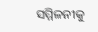ସମ୍ମିଳନୀକୁ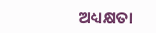ଅଧ୍ୟକ୍ଷତା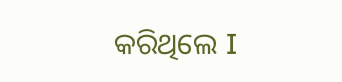କରିଥିଲେ I